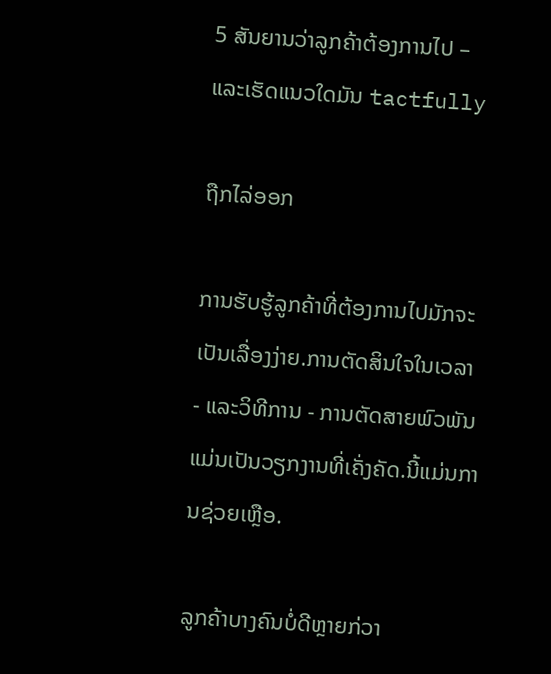5 ສັນຍານວ່າລູກຄ້າຕ້ອງການໄປ – ແລະເຮັດແນວໃດມັນ tactfully

ຖືກໄລ່ອອກ

ການຮັບຮູ້ລູກຄ້າທີ່ຕ້ອງການໄປມັກຈະເປັນເລື່ອງງ່າຍ.ການຕັດສິນໃຈໃນເວລາ - ແລະວິທີການ - ການຕັດສາຍພົວພັນແມ່ນເປັນວຽກງານທີ່ເຄັ່ງຄັດ.ນີ້ແມ່ນການຊ່ວຍເຫຼືອ.

ລູກຄ້າບາງຄົນບໍ່ດີຫຼາຍກ່ວາ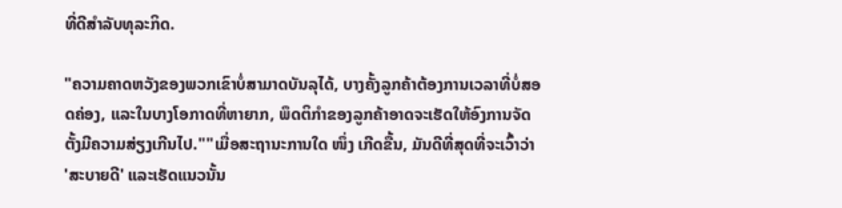ທີ່ດີສໍາລັບທຸລະກິດ.

"ຄວາມຄາດຫວັງຂອງພວກເຂົາບໍ່ສາມາດບັນລຸໄດ້, ບາງຄັ້ງລູກຄ້າຕ້ອງການເວລາທີ່ບໍ່ສອດຄ່ອງ, ແລະໃນບາງໂອກາດທີ່ຫາຍາກ, ພຶດຕິກໍາຂອງລູກຄ້າອາດຈະເຮັດໃຫ້ອົງການຈັດຕັ້ງມີຄວາມສ່ຽງເກີນໄປ.""ເມື່ອສະຖານະການໃດ ໜຶ່ງ ເກີດຂື້ນ, ມັນດີທີ່ສຸດທີ່ຈະເວົ້າວ່າ 'ສະບາຍດີ' ແລະເຮັດແນວນັ້ນ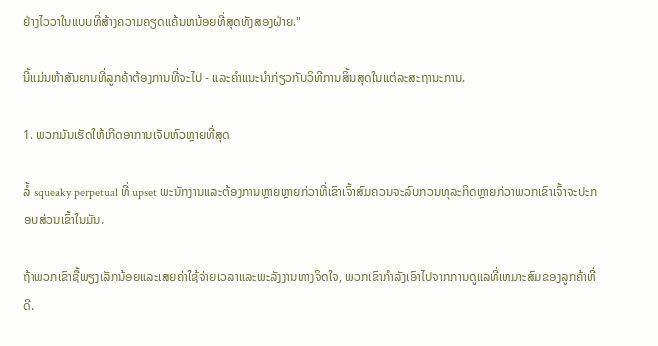ຢ່າງໄວວາໃນແບບທີ່ສ້າງຄວາມຄຽດແຄ້ນຫນ້ອຍທີ່ສຸດທັງສອງຝ່າຍ."

ນີ້ແມ່ນຫ້າສັນຍານທີ່ລູກຄ້າຕ້ອງການທີ່ຈະໄປ - ແລະຄໍາແນະນໍາກ່ຽວກັບວິທີການສິ້ນສຸດໃນແຕ່ລະສະຖານະການ.

1. ພວກມັນເຮັດໃຫ້ເກີດອາການເຈັບຫົວຫຼາຍທີ່ສຸດ

ລໍ້ squeaky perpetual ທີ່ upset ພະນັກງານແລະຕ້ອງການຫຼາຍຫຼາຍກ່ວາທີ່ເຂົາເຈົ້າສົມຄວນຈະລົບກວນທຸລະກິດຫຼາຍກ່ວາພວກເຂົາເຈົ້າຈະປະກອບສ່ວນເຂົ້າໃນມັນ.

ຖ້າພວກເຂົາຊື້ພຽງເລັກນ້ອຍແລະເສຍຄ່າໃຊ້ຈ່າຍເວລາແລະພະລັງງານທາງຈິດໃຈ, ພວກເຂົາກໍາລັງເອົາໄປຈາກການດູແລທີ່ເຫມາະສົມຂອງລູກຄ້າທີ່ດີ.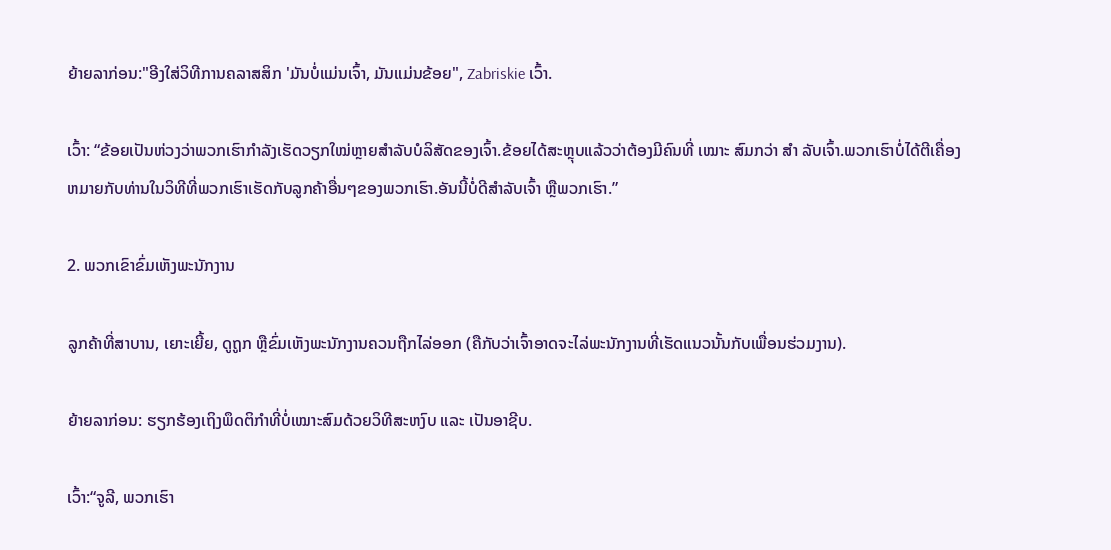ຍ້າຍລາກ່ອນ:"ອີງໃສ່ວິທີການຄລາສສິກ 'ມັນບໍ່ແມ່ນເຈົ້າ, ມັນແມ່ນຂ້ອຍ", Zabriskie ເວົ້າ.

ເວົ້າ: “ຂ້ອຍເປັນຫ່ວງວ່າພວກເຮົາກຳລັງເຮັດວຽກໃໝ່ຫຼາຍສຳລັບບໍລິສັດຂອງເຈົ້າ.ຂ້ອຍໄດ້ສະຫຼຸບແລ້ວວ່າຕ້ອງມີຄົນທີ່ ເໝາະ ສົມກວ່າ ສຳ ລັບເຈົ້າ.ພວກເຮົາບໍ່ໄດ້ຕີເຄື່ອງຫມາຍກັບທ່ານໃນວິທີທີ່ພວກເຮົາເຮັດກັບລູກຄ້າອື່ນໆຂອງພວກເຮົາ.ອັນນີ້ບໍ່ດີສຳລັບເຈົ້າ ຫຼືພວກເຮົາ.”

2. ພວກເຂົາຂົ່ມເຫັງພະນັກງານ

ລູກຄ້າທີ່ສາບານ, ເຍາະເຍີ້ຍ, ດູຖູກ ຫຼືຂົ່ມເຫັງພະນັກງານຄວນຖືກໄລ່ອອກ (ຄືກັບວ່າເຈົ້າອາດຈະໄລ່ພະນັກງານທີ່ເຮັດແນວນັ້ນກັບເພື່ອນຮ່ວມງານ).

ຍ້າຍລາກ່ອນ: ຮຽກຮ້ອງເຖິງພຶດຕິກຳທີ່ບໍ່ເໝາະສົມດ້ວຍວິທີສະຫງົບ ແລະ ເປັນອາຊີບ.

ເວົ້າ:“ຈູລີ, ພວກເຮົາ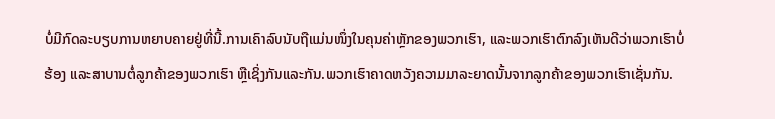ບໍ່ມີກົດລະບຽບການຫຍາບຄາຍຢູ່ທີ່ນີ້.ການເຄົາລົບນັບຖືແມ່ນໜຶ່ງໃນຄຸນຄ່າຫຼັກຂອງພວກເຮົາ, ແລະພວກເຮົາຕົກລົງເຫັນດີວ່າພວກເຮົາບໍ່ຮ້ອງ ແລະສາບານຕໍ່ລູກຄ້າຂອງພວກເຮົາ ຫຼືເຊິ່ງກັນແລະກັນ.ພວກເຮົາຄາດຫວັງຄວາມມາລະຍາດນັ້ນຈາກລູກຄ້າຂອງພວກເຮົາເຊັ່ນກັນ.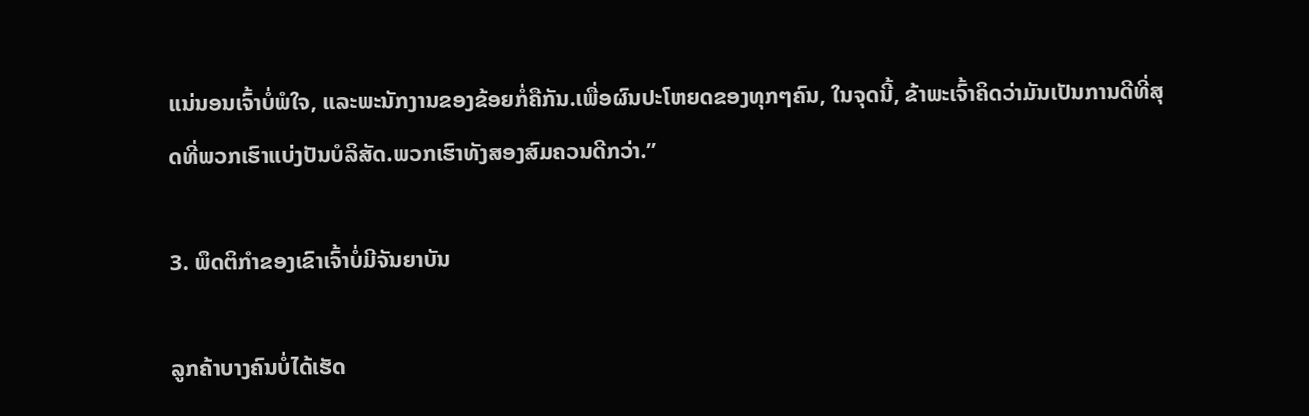ແນ່ນອນເຈົ້າບໍ່ພໍໃຈ, ແລະພະນັກງານຂອງຂ້ອຍກໍ່ຄືກັນ.ເພື່ອຜົນປະໂຫຍດຂອງທຸກໆຄົນ, ໃນຈຸດນີ້, ຂ້າພະເຈົ້າຄິດວ່າມັນເປັນການດີທີ່ສຸດທີ່ພວກເຮົາແບ່ງປັນບໍລິສັດ.ພວກເຮົາທັງສອງສົມຄວນດີກວ່າ.”

3. ພຶດຕິກໍາຂອງເຂົາເຈົ້າບໍ່ມີຈັນຍາບັນ

ລູກຄ້າບາງຄົນບໍ່ໄດ້ເຮັດ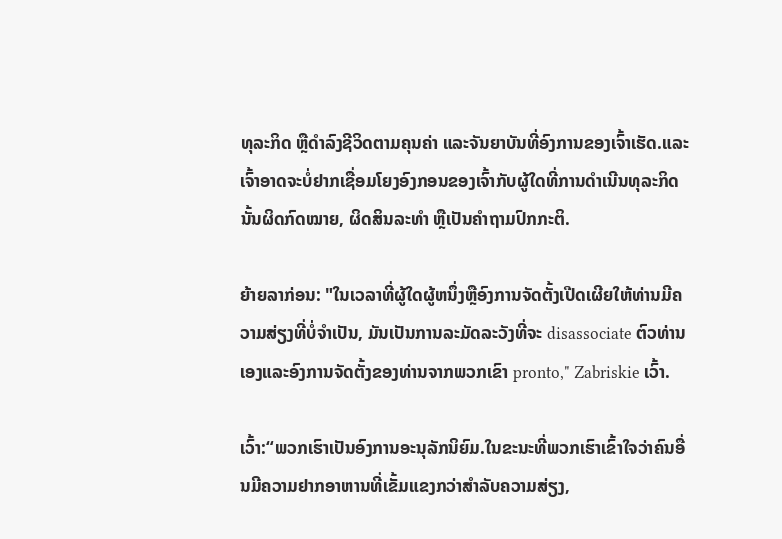ທຸລະກິດ ຫຼືດໍາລົງຊີວິດຕາມຄຸນຄ່າ ແລະຈັນຍາບັນທີ່ອົງການຂອງເຈົ້າເຮັດ.ແລະເຈົ້າອາດຈະບໍ່ຢາກເຊື່ອມໂຍງອົງກອນຂອງເຈົ້າກັບຜູ້ໃດທີ່ການດຳເນີນທຸລະກິດນັ້ນຜິດກົດໝາຍ, ຜິດສິນລະທຳ ຫຼືເປັນຄຳຖາມປົກກະຕິ.

ຍ້າຍລາກ່ອນ: "ໃນເວລາທີ່ຜູ້ໃດຜູ້ຫນຶ່ງຫຼືອົງການຈັດຕັ້ງເປີດເຜີຍໃຫ້ທ່ານມີຄວາມສ່ຽງທີ່ບໍ່ຈໍາເປັນ, ມັນເປັນການລະມັດລະວັງທີ່ຈະ disassociate ຕົວທ່ານເອງແລະອົງການຈັດຕັ້ງຂອງທ່ານຈາກພວກເຂົາ pronto," Zabriskie ເວົ້າ.

ເວົ້າ:“ພວກເຮົາເປັນອົງການອະນຸລັກນິຍົມ.ໃນຂະນະທີ່ພວກເຮົາເຂົ້າໃຈວ່າຄົນອື່ນມີຄວາມຢາກອາຫານທີ່ເຂັ້ມແຂງກວ່າສໍາລັບຄວາມສ່ຽງ,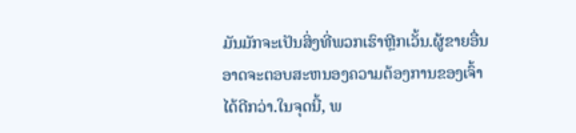ມັນມັກຈະເປັນສິ່ງທີ່ພວກເຮົາຫຼີກເວັ້ນ.ຜູ້ຂາຍອື່ນອາດຈະຕອບສະຫນອງຄວາມຕ້ອງການຂອງເຈົ້າໄດ້ດີກວ່າ.ໃນຈຸດນີ້, ພ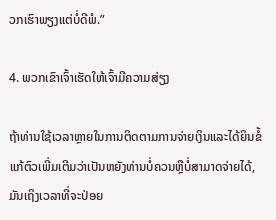ວກເຮົາພຽງແຕ່ບໍ່ດີພໍ.”

4. ພວກເຂົາເຈົ້າເຮັດໃຫ້ເຈົ້າມີຄວາມສ່ຽງ

ຖ້າທ່ານໃຊ້ເວລາຫຼາຍໃນການຕິດຕາມການຈ່າຍເງິນແລະໄດ້ຍິນຂໍ້ແກ້ຕົວເພີ່ມເຕີມວ່າເປັນຫຍັງທ່ານບໍ່ຄວນຫຼືບໍ່ສາມາດຈ່າຍໄດ້, ມັນເຖິງເວລາທີ່ຈະປ່ອຍ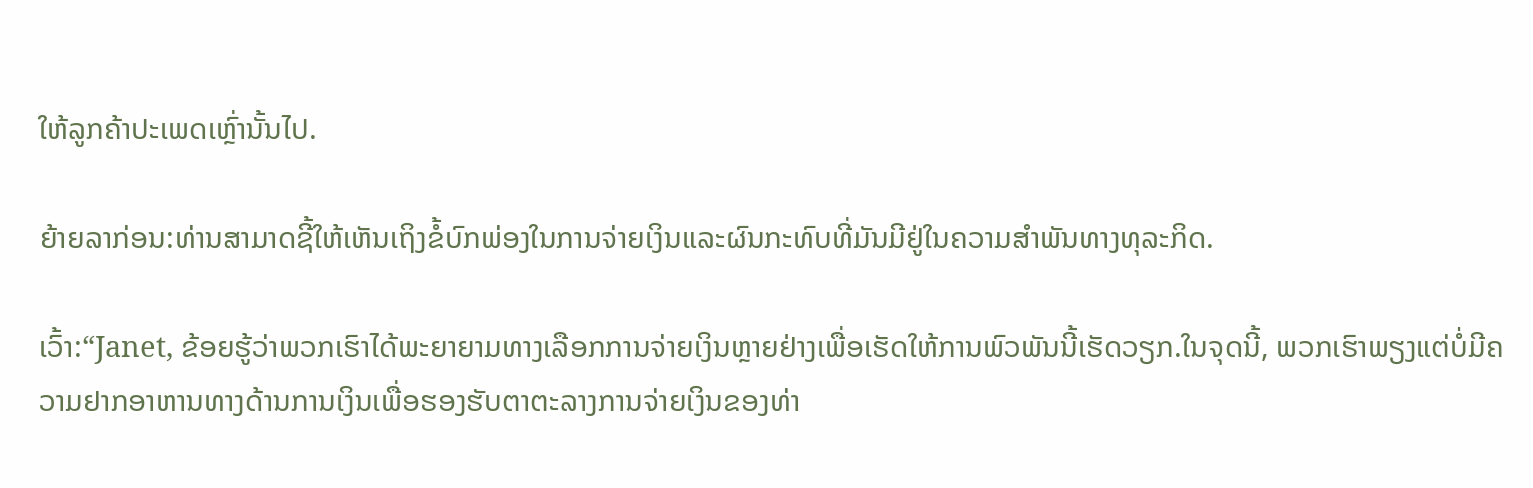ໃຫ້ລູກຄ້າປະເພດເຫຼົ່ານັ້ນໄປ.

ຍ້າຍລາກ່ອນ:ທ່ານສາມາດຊີ້ໃຫ້ເຫັນເຖິງຂໍ້ບົກພ່ອງໃນການຈ່າຍເງິນແລະຜົນກະທົບທີ່ມັນມີຢູ່ໃນຄວາມສໍາພັນທາງທຸລະກິດ.

ເວົ້າ:“Janet, ຂ້ອຍຮູ້ວ່າພວກເຮົາໄດ້ພະຍາຍາມທາງເລືອກການຈ່າຍເງິນຫຼາຍຢ່າງເພື່ອເຮັດໃຫ້ການພົວພັນນີ້ເຮັດວຽກ.ໃນຈຸດນີ້, ພວກເຮົາພຽງແຕ່ບໍ່ມີຄວາມຢາກອາຫານທາງດ້ານການເງິນເພື່ອຮອງຮັບຕາຕະລາງການຈ່າຍເງິນຂອງທ່າ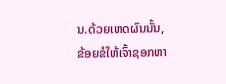ນ.ດ້ວຍເຫດຜົນນັ້ນ, ຂ້ອຍຂໍໃຫ້ເຈົ້າຊອກຫາ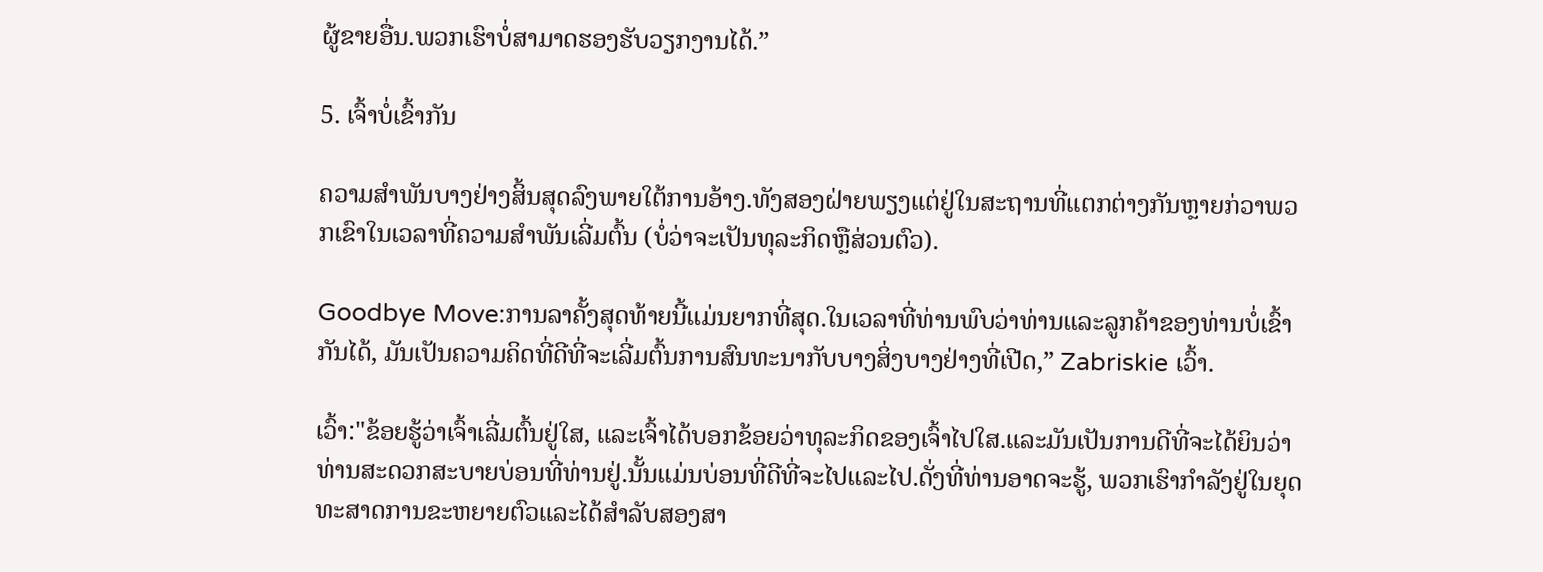ຜູ້ຂາຍອື່ນ.ພວກເຮົາບໍ່ສາມາດຮອງຮັບວຽກງານໄດ້.”

5. ເຈົ້າບໍ່ເຂົ້າກັນ

ຄວາມສໍາພັນບາງຢ່າງສິ້ນສຸດລົງພາຍໃຕ້ການອ້າງ.ທັງສອງຝ່າຍພຽງແຕ່ຢູ່ໃນສະຖານທີ່ແຕກຕ່າງກັນຫຼາຍກ່ວາພວກເຂົາໃນເວລາທີ່ຄວາມສໍາພັນເລີ່ມຕົ້ນ (ບໍ່ວ່າຈະເປັນທຸລະກິດຫຼືສ່ວນຕົວ).

Goodbye Move:ການລາຄັ້ງສຸດທ້າຍນີ້ແມ່ນຍາກທີ່ສຸດ.ໃນເວລາທີ່ທ່ານພົບວ່າທ່ານແລະລູກຄ້າຂອງທ່ານບໍ່ເຂົ້າກັນໄດ້, ມັນເປັນຄວາມຄິດທີ່ດີທີ່ຈະເລີ່ມຕົ້ນການສົນທະນາກັບບາງສິ່ງບາງຢ່າງທີ່ເປີດ,” Zabriskie ເວົ້າ.

ເວົ້າ:"ຂ້ອຍຮູ້ວ່າເຈົ້າເລີ່ມຕົ້ນຢູ່ໃສ, ແລະເຈົ້າໄດ້ບອກຂ້ອຍວ່າທຸລະກິດຂອງເຈົ້າໄປໃສ.ແລະມັນເປັນການດີທີ່ຈະໄດ້ຍິນວ່າທ່ານສະດວກສະບາຍບ່ອນທີ່ທ່ານຢູ່.ນັ້ນແມ່ນບ່ອນທີ່ດີທີ່ຈະໄປແລະໄປ.ດັ່ງທີ່ທ່ານອາດຈະຮູ້, ພວກເຮົາກໍາລັງຢູ່ໃນຍຸດທະສາດການຂະຫຍາຍຕົວແລະໄດ້ສໍາລັບສອງສາ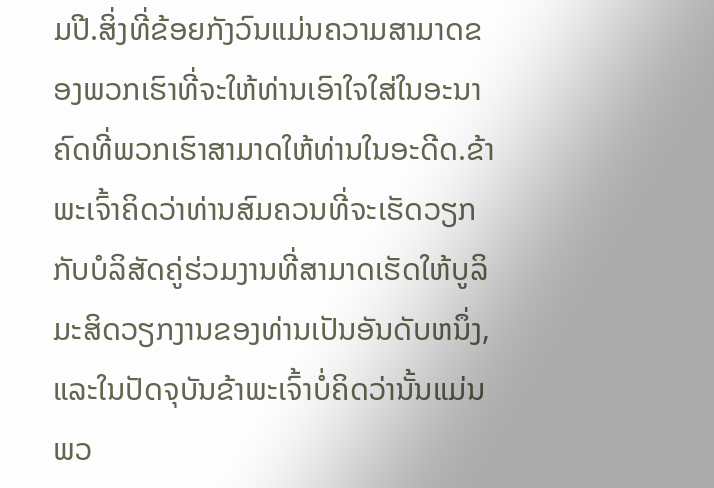ມປີ.ສິ່ງທີ່ຂ້ອຍກັງວົນແມ່ນຄວາມສາມາດຂອງພວກເຮົາທີ່ຈະໃຫ້ທ່ານເອົາໃຈໃສ່ໃນອະນາຄົດທີ່ພວກເຮົາສາມາດໃຫ້ທ່ານໃນອະດີດ.ຂ້າພະເຈົ້າຄິດວ່າທ່ານສົມຄວນທີ່ຈະເຮັດວຽກກັບບໍລິສັດຄູ່ຮ່ວມງານທີ່ສາມາດເຮັດໃຫ້ບູລິມະສິດວຽກງານຂອງທ່ານເປັນອັນດັບຫນຶ່ງ, ແລະໃນປັດຈຸບັນຂ້າພະເຈົ້າບໍ່ຄິດວ່ານັ້ນແມ່ນພວ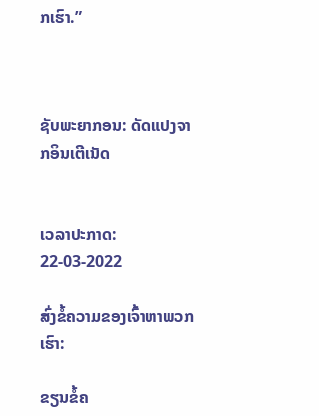ກເຮົາ.”



ຊັບພະຍາກອນ: ດັດແປງຈາກອິນເຕີເນັດ


ເວລາປະກາດ: 22-03-2022

ສົ່ງຂໍ້ຄວາມຂອງເຈົ້າຫາພວກເຮົາ:

ຂຽນຂໍ້ຄ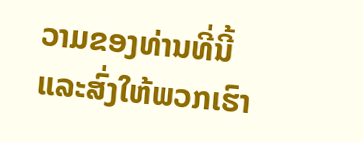ວາມຂອງທ່ານທີ່ນີ້ແລະສົ່ງໃຫ້ພວກເຮົາ